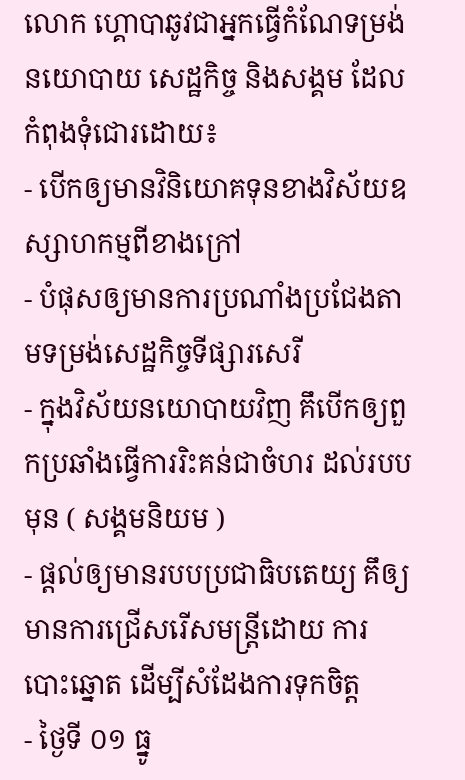លោក ហ្គោបាឆូវជាអ្នកធ្វើកំណែទម្រង់នយោបាយ សេដ្ឋកិច្ច និងសង្គម ដែលកំពុងទុំជោរដោយ៖
- បើកឲ្យមានវិនិយោគទុនខាងវិស័យឧស្សាហកម្មពីខាងក្រៅ
- បំផុសឲ្យមានការប្រណាំងប្រជែងតាមទម្រង់សេដ្ឋកិច្ចទីផ្សារសេរី
- ក្នុងវិស័យនយោបាយវិញ គឹបើកឲ្យពួកប្រឆាំងធ្វើការរិះគន់ជាចំហរ ដល់របបមុន ( សង្គមនិយម )
- ផ្តល់ឲ្យមានរបបប្រជាធិបតេយ្យ គឹឲ្យមានការជ្រើសរើសមន្រ្តីដោយ ការបោះឆ្នោត ដើម្បីសំដែងការទុកចិត្ត
- ថ្ងៃទី ០១ ធ្នូ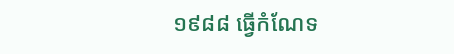១៩៨៨ ធ្វើកំណែទ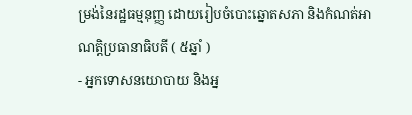ម្រង់នៃរដ្ឋធម្មនុញ្ញ ដោយរៀបចំបោះឆ្នោតសភា និងកំណត់អាណត្តិប្រធានាធិបតី ( ៥ឆ្នាំ )
- អ្នកទោសនយោបាយ និងអ្ន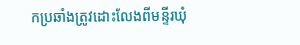កប្រឆាំងត្រូវដោះលែងពីមន្ទីរឃុំ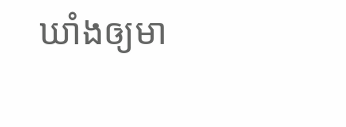ឃាំងឲ្យមា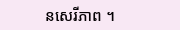នសេរីភាព ។